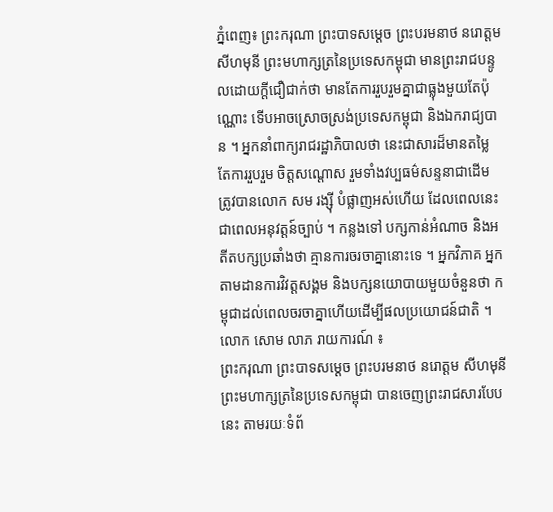ភ្នំពេញ៖ ព្រះករុណា ព្រះបាទសម្តេច ព្រះបរមនាថ នរោត្តម សីហមុនី ព្រះមហាក្សត្រនៃប្រទេសកម្ពុជា មានព្រះរាជបន្ទូលដោយក្តីជឿជាក់ថា មានតែការរួបរួមគ្នាជាធ្លុងមួយតែប៉ុណ្ណោះ ទើបអាចស្រោចស្រង់ប្រទេសកម្ពុជា និងឯករាជ្យបាន ។ អ្នកនាំពាក្យរាជរដ្ឋាភិបាលថា នេះជាសារដ៏មានតម្លៃ តែការរួបរួម ចិត្តសណ្ដោស រួមទាំងវប្បធម៌សន្ទនាជាដើម ត្រូវបានលោក សម រង្ស៊ី បំផ្លាញអស់ហើយ ដែលពេលនេះជាពេលអនុវត្តន៍ច្បាប់ ។ កន្លងទៅ បក្សកាន់អំណាច និងអតីតបក្សប្រឆាំងថា គ្មានការចរចាគ្នានោះទេ ។ អ្នកវិភាគ អ្នកតាមដានការវិវត្តសង្គម និងបក្សនយោបាយមួយចំនួនថា កម្ពុជាដល់ពេលចរចាគ្នាហើយដើម្បីផលប្រយោជន៍ជាតិ ។
លោក សោម លាភ រាយការណ៍ ៖
ព្រះករុណា ព្រះបាទសម្តេច ព្រះបរមនាថ នរោត្តម សីហមុនី ព្រះមហាក្សត្រនៃប្រទេសកម្ពុជា បានចេញព្រះរាជសារបែបនេះ តាមរយៈទំព័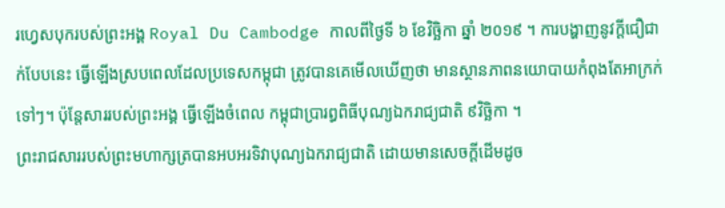រហ្វេសបុករបស់ព្រះអង្គ Royal Du Cambodge កាលពីថ្ងៃទី ៦ ខែវិច្ឆិកា ឆ្នាំ ២០១៩ ។ ការបង្ហាញនូវក្ដីជឿជាក់បែបនេះ ធ្វើឡើងស្របពេលដែលប្រទេសកម្ពុជា ត្រូវបានគេមើលឃើញថា មានស្ថានភាពនយោបាយកំពុងតែអាក្រក់ទៅៗ។ ប៉ុន្តែសាររបស់ព្រះអង្គ ធ្វើឡើងចំពេល កម្ពុជាប្រារព្ធពិធីបុណ្យឯករាជ្យជាតិ ៩វិច្ឆិកា ។
ព្រះរាជសាររបស់ព្រះមហាក្សត្របានអបអរទិវាបុណ្យឯករាជ្យជាតិ ដោយមានសេចក្ដីដើមដូច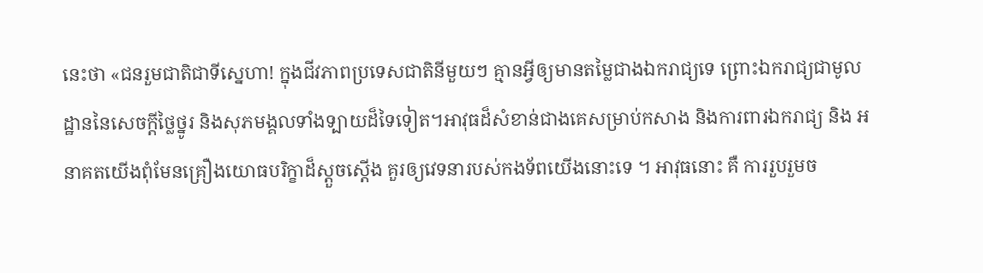នេះថា «ជនរួមជាតិជាទីស្នេហា! ក្នុងជីវភាពប្រទេសជាតិនីមួយៗ គ្មានអ្វីឲ្យមានតម្លៃជាងឯករាជ្យទេ ព្រោះឯករាជ្យជាមូលដ្ឋាននៃសេចក្តីថ្លៃថ្នូរ និងសុភមង្គលទាំងទ្បាយដ៏ទៃទៀត។អាវុធដ៏សំខាន់ជាងគេសម្រាប់កសាង និងការពារឯករាជ្យ និង អនាគតយើងពុំមែនគ្រឿងយោធបរិក្ខាដ៏ស្តួចស្តើង គួរឲ្យវេទនារបស់កងទ័ពយើងនោះទេ ។ អាវុធនោះ គឺ ការរួបរួមច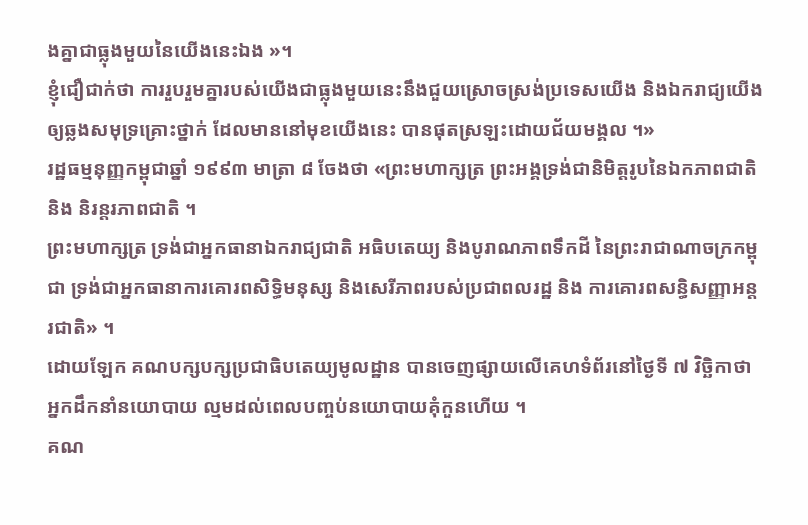ងគ្នាជាធ្លុងមួយនៃយើងនេះឯង »។
ខ្ញុំជឿជាក់ថា ការរួបរួមគ្នារបស់យើងជាធ្លុងមួយនេះនឹងជួយស្រោចស្រង់ប្រទេសយើង និងឯករាជ្យយើងឲ្យឆ្លងសមុទ្រគ្រោះថ្នាក់ ដែលមាននៅមុខយើងនេះ បានផុតស្រឡះដោយជ័យមង្គល ។»
រដ្ឋធម្មនុញ្ញកម្ពុជាឆ្នាំ ១៩៩៣ មាត្រា ៨ ចែងថា «ព្រះមហាក្សត្រ ព្រះអង្គទ្រង់ជានិមិត្តរូបនៃឯកភាពជាតិ និង និរន្តរភាពជាតិ ។
ព្រះមហាក្សត្រ ទ្រង់ជាអ្នកធានាឯករាជ្យជាតិ អធិបតេយ្យ និងបូរាណភាពទឹកដី នៃព្រះរាជាណាចក្រកម្ពុជា ទ្រង់ជាអ្នកធានាការគោរពសិទ្ធិមនុស្ស និងសេរីភាពរបស់ប្រជាពលរដ្ឋ និង ការគោរពសន្ធិសញ្ញាអន្តរជាតិ» ។
ដោយឡែក គណបក្សបក្សប្រជាធិបតេយ្យមូលដ្ឋាន បានចេញផ្សាយលើគេហទំព័រនៅថ្ងៃទី ៧ វិច្ឆិកាថា អ្នកដឹកនាំនយោបាយ ល្មមដល់ពេលបញ្ចប់នយោបាយគុំកួនហើយ ។
គណ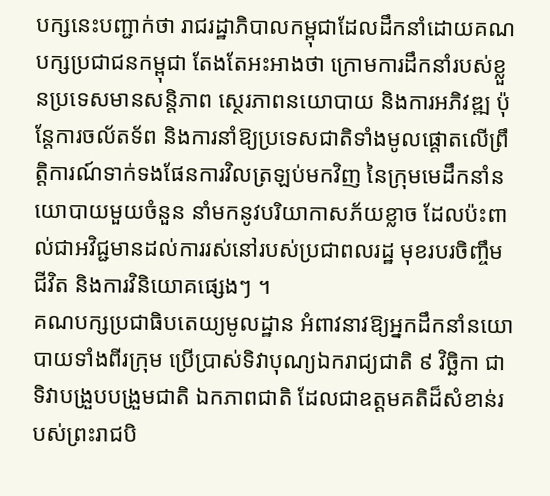បក្សនេះបញ្ជាក់ថា រាជរដ្ឋាភិបាលកម្ពុជាដែលដឹកនាំដោយគណបក្សប្រជាជនកម្ពុជា តែងតែអះអាងថា ក្រោមការដឹកនាំរបស់ខ្លួនប្រទេសមានសន្តិភាព ស្ថេរភាពនយោបាយ និងការអភិវឌ្ឍ ប៉ុន្តែការចល័តទ័ព និងការនាំឱ្យប្រទេសជាតិទាំងមូលផ្តោតលើព្រឹត្តិការណ៍ទាក់ទងផែនការវិលត្រឡប់មកវិញ នៃក្រុមមេដឹកនាំនយោបាយមួយចំនួន នាំមកនូវបរិយាកាសភ័យខ្លាច ដែលប៉ះពាល់ជាអវិជ្ជមានដល់ការរស់នៅរបស់ប្រជាពលរដ្ឋ មុខរបរចិញ្ចឹមជីវិត និងការវិនិយោគផ្សេងៗ ។
គណបក្សប្រជាធិបតេយ្យមូលដ្ឋាន អំពាវនាវឱ្យអ្នកដឹកនាំនយោបាយទាំងពីរក្រុម ប្រើប្រាស់ទិវាបុណ្យឯករាជ្យជាតិ ៩ វិច្ឆិកា ជាទិវាបង្រួបបង្រួមជាតិ ឯកភាពជាតិ ដែលជាឧត្តមគតិដ៏សំខាន់របស់ព្រះរាជបិ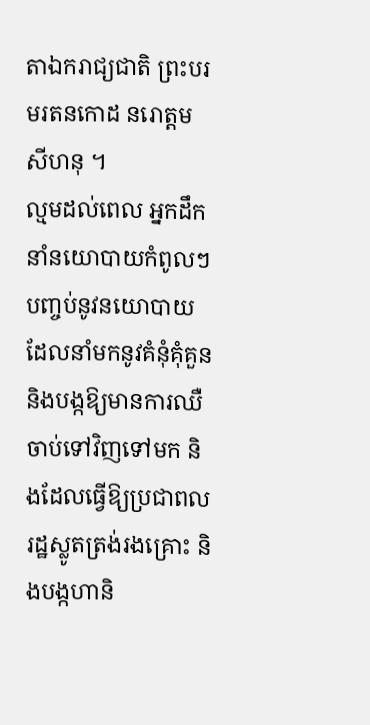តាឯករាជ្យជាតិ ព្រះបរមរតនកោដ នរោត្តម សីហនុ ។
ល្មមដល់ពេល អ្នកដឹកនាំនយោបាយកំពូលៗ បញ្ចប់នូវនយោបាយដែលនាំមកនូវគំនុំគុំគួន និងបង្កឱ្យមានការឈឺចាប់ទៅវិញទៅមក និងដែលធ្វើឱ្យប្រជាពលរដ្ឋស្លូតត្រង់រងគ្រោះ និងបង្កហានិ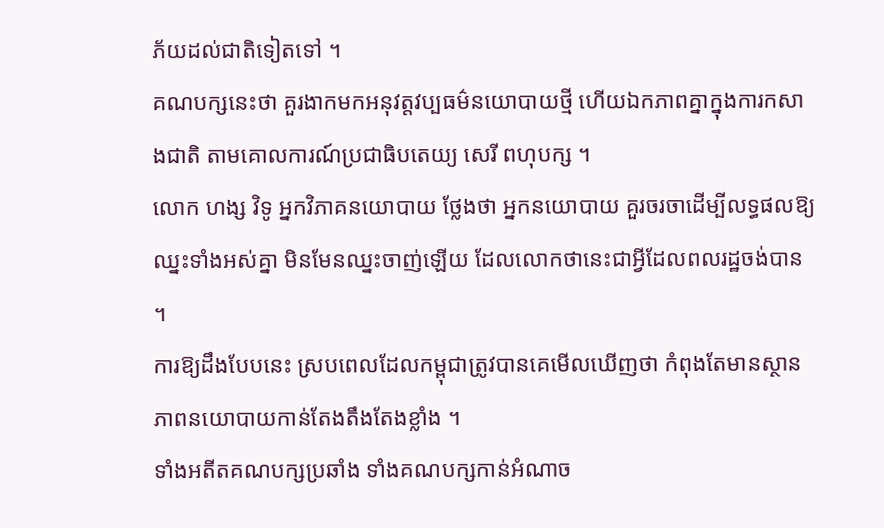ភ័យដល់ជាតិទៀតទៅ ។
គណបក្សនេះថា គួរងាកមកអនុវត្តវប្បធម៌នយោបាយថ្មី ហើយឯកភាពគ្នាក្នុងការកសាងជាតិ តាមគោលការណ៍ប្រជាធិបតេយ្យ សេរី ពហុបក្ស ។
លោក ហង្ស វិទូ អ្នកវិភាគនយោបាយ ថ្លែងថា អ្នកនយោបាយ គួរចរចាដើម្បីលទ្ធផលឱ្យឈ្នះទាំងអស់គ្នា មិនមែនឈ្នះចាញ់ឡើយ ដែលលោកថានេះជាអ្វីដែលពលរដ្ឋចង់បាន ។
ការឱ្យដឹងបែបនេះ ស្របពេលដែលកម្ពុជាត្រូវបានគេមើលឃើញថា កំពុងតែមានស្ថានភាពនយោបាយកាន់តែងតឹងតែងខ្លាំង ។
ទាំងអតីតគណបក្សប្រឆាំង ទាំងគណបក្សកាន់អំណាច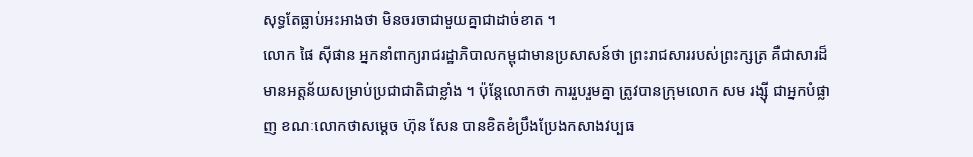សុទ្ធតែធ្លាប់អះអាងថា មិនចរចាជាមួយគ្នាជាដាច់ខាត ។
លោក ផៃ ស៊ីផាន អ្នកនាំពាក្យរាជរដ្ឋាភិបាលកម្ពុជាមានប្រសាសន៍ថា ព្រះរាជសាររបស់ព្រះក្សត្រ គឺជាសារដ៏មានអត្តន័យសម្រាប់ប្រជាជាតិជាខ្លាំង ។ ប៉ុន្តែលោកថា ការរួបរួមគ្នា ត្រូវបានក្រុមលោក សម រង្ស៊ី ជាអ្នកបំផ្លាញ ខណៈលោកថាសម្ដេច ហ៊ុន សែន បានខិតខំប្រឹងប្រែងកសាងវប្បធ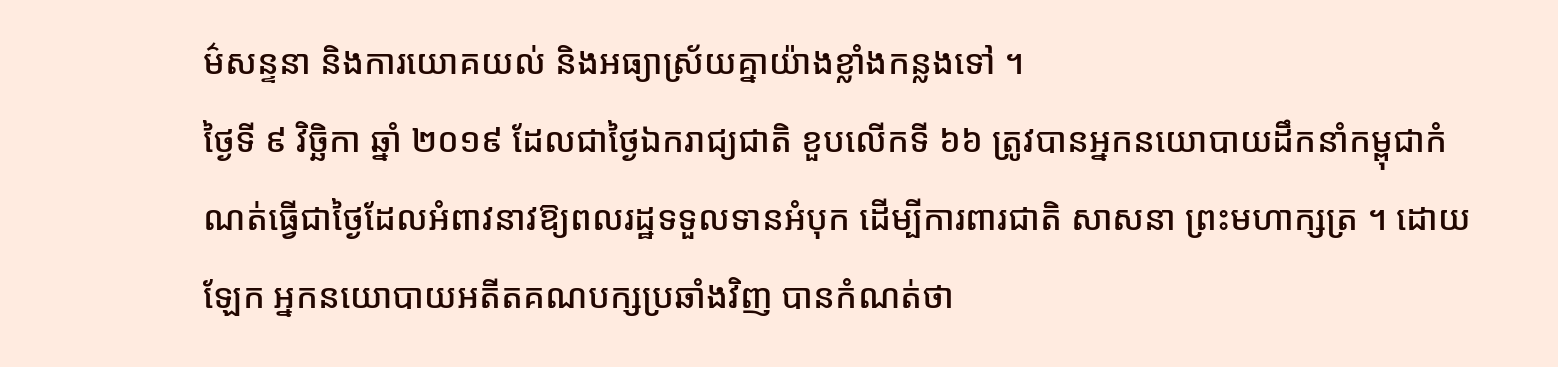ម៌សន្ទនា និងការយោគយល់ និងអធ្យាស្រ័យគ្នាយ៉ាងខ្លាំងកន្លងទៅ ។
ថ្ងៃទី ៩ វិច្ឆិកា ឆ្នាំ ២០១៩ ដែលជាថ្ងៃឯករាជ្យជាតិ ខួបលើកទី ៦៦ ត្រូវបានអ្នកនយោបាយដឹកនាំកម្ពុជាកំណត់ធ្វើជាថ្ងៃដែលអំពាវនាវឱ្យពលរដ្ឋទទួលទានអំបុក ដើម្បីការពារជាតិ សាសនា ព្រះមហាក្សត្រ ។ ដោយឡែក អ្នកនយោបាយអតីតគណបក្សប្រឆាំងវិញ បានកំណត់ថា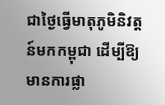ជាថ្ងៃធ្វើមាតុភូមិនិវត្តន៍មកកម្ពុជា ដើម្បីឱ្យមានការផ្លា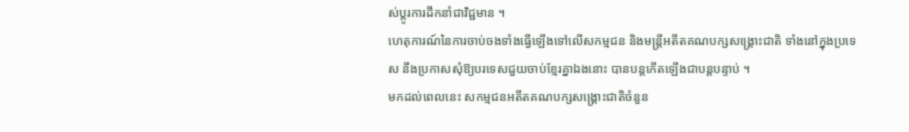ស់ប្ដូរការដឹកនាំជាវិជ្ជមាន ។
ហេតុការណ៍នៃការចាប់ចងទាំងធ្វើឡើងទៅលើសកម្មជន និងមន្ត្រីអតីតគណបក្សសង្គ្រោះជាតិ ទាំងនៅក្នុងប្រទេស នឹងប្រកាសសុំឱ្យបរទេសជួយចាប់ខ្មែរគ្នាឯងនោះ បានបន្តកើតឡើងជាបន្តបន្ទាប់ ។
មកដល់ពេលនេះ សកម្មជនអតីតគណបក្សសង្គ្រោះជាតិចំនួន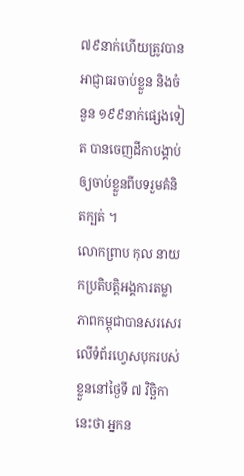៧៩នាក់ហើយត្រូវបានអាជ្ញាធរចាប់ខ្លួន និងចំនួន ១៩៩នាក់ផ្សេងទៀត បានចេញដីកាបង្គាប់ឲ្យចាប់ខ្លួនពីបទរួមគំនិតក្បត់ ។
លោកព្រាប កុល នាយកប្រតិបត្តិអង្គការតម្លាភាពកម្ពុជាបានសរសេរលើទំព័រហ្វេសបុករបស់ខ្លួននៅថ្ងៃទី ៧ វិច្ឆិកានេះថា អ្នកន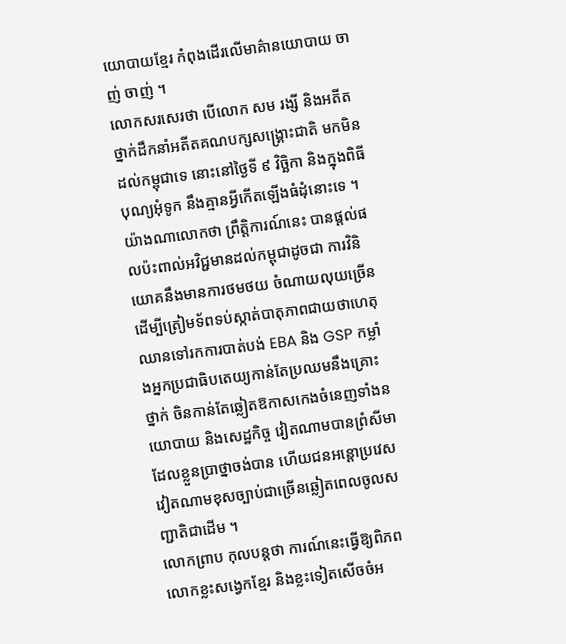យោបាយខ្មែរ កំពុងដើរលើមាគ៌ានយោបាយ ចាញ់ ចាញ់ ។
លោកសរសេរថា បើលោក សម រង្សី និងអតីតថ្នាក់ដឹកនាំអតីតគណបក្សសង្គ្រោះជាតិ មកមិនដល់កម្ពុជាទេ នោះនៅថ្ងៃទី ៩ វិច្ឆិកា និងក្នុងពិធីបុណ្យអុំទូក នឹងគ្មានអ្វីកើតឡើងធំដុំនោះទេ ។
យ៉ាងណាលោកថា ព្រឹត្តិការណ៍នេះ បានផ្តល់ផលប៉ះពាល់អវិជ្ជមានដល់កម្ពុជាដូចជា ការវិនិយោគនឹងមានការថមថយ ចំណាយលុយច្រើន ដើម្បីត្រៀមទ័ពទប់ស្កាត់បាតុភាពជាយថាហេតុ ឈានទៅរកការបាត់បង់ EBA និង GSP កម្លាំងអ្នកប្រជាធិបតេយ្យកាន់តែប្រឈមនឹងគ្រោះថ្នាក់ ចិនកាន់តែឆ្លៀតឱកាសកេងចំនេញទាំងនយោបាយ និងសេដ្ឋកិច្ច វៀតណាមបានព្រំសីមាដែលខ្លួនប្រាថ្នាចង់បាន ហើយជនអន្តោប្រវេសវៀតណាមខុសច្បាប់ជាច្រើនឆ្លៀតពេលចូលសញ្ជាតិជាដើម ។
លោកព្រាប កុលបន្តថា ការណ៍នេះធ្វើឱ្យពិភពលោកខ្លះសង្វេកខ្មែរ និងខ្លះទៀតសើចចំអ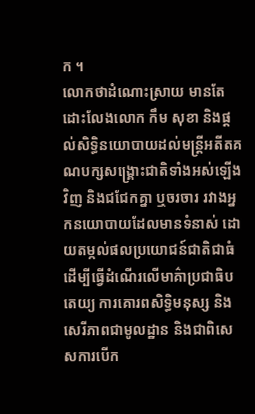ក ។
លោកថាដំណោះស្រាយ មានតែដោះលែងលោក កឹម សុខា និងផ្ដល់សិទ្ធិនយោបាយដល់មន្ត្រីអតីតគណបក្សសង្គ្រោះជាតិទាំងអស់ឡើងវិញ និងជជែកគ្នា ឬចរចារ រវាងអ្នកនយោបាយដែលមានទំនាស់ ដោយតម្កល់ផលប្រយោជន៍ជាតិជាធំ ដើម្បីធ្វើដំណើរលើមាគ៌ាប្រជាធិបតេយ្យ ការគោរពសិទ្ធិមនុស្ស និងសេរីភាពជាមូលដ្ឋាន និងជាពិសេសការបើក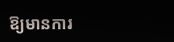ឱ្យមានការ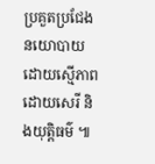ប្រគួតប្រជែងនយោបាយដោយស្មើភាព ដោយសេរី និងយុត្តិធម៌ ៕